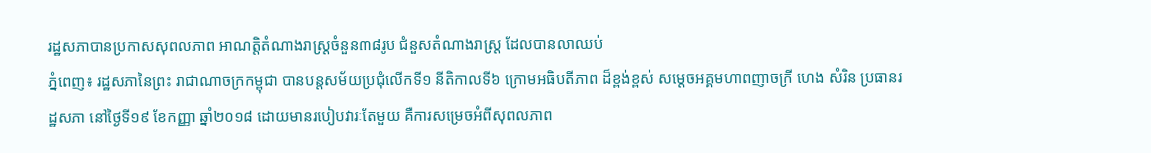រដ្ឋសភាបានប្រកាសសុពលភាព អាណត្តិតំណាងរាស្រ្តចំនួន៣៨រូប ជំនួសតំណាងរាស្រ្ត ដែលបានលាឈប់
ភ្នំពេញ៖ រដ្ឋសភានៃព្រះ រាជាណាចក្រកម្ពុជា បានបន្តសម័យប្រជុំលើកទី១ នីតិកាលទី៦ ក្រោមអធិបតីភាព ដ៏ខ្ពង់ខ្ពស់ សម្ដេចអគ្គមហាពញាចក្រី ហេង សំរិន ប្រធានរដ្ឋសភា នៅថ្ងៃទី១៩ ខែកញ្ញា ឆ្នាំ២០១៨ ដោយមានរបៀបវារៈតែមួយ គឺការសម្រេចអំពីសុពលភាព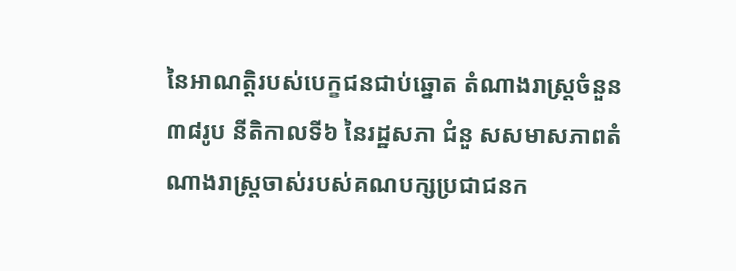នៃអាណត្តិរបស់បេក្ខជនជាប់ឆ្នោត តំណាងរាស្រ្តចំនួន៣៨រូប នីតិកាលទី៦ នៃរដ្ឋសភា ជំនួ សសមាសភាពតំណាងរាស្រ្តចាស់របស់គណបក្សប្រជាជនក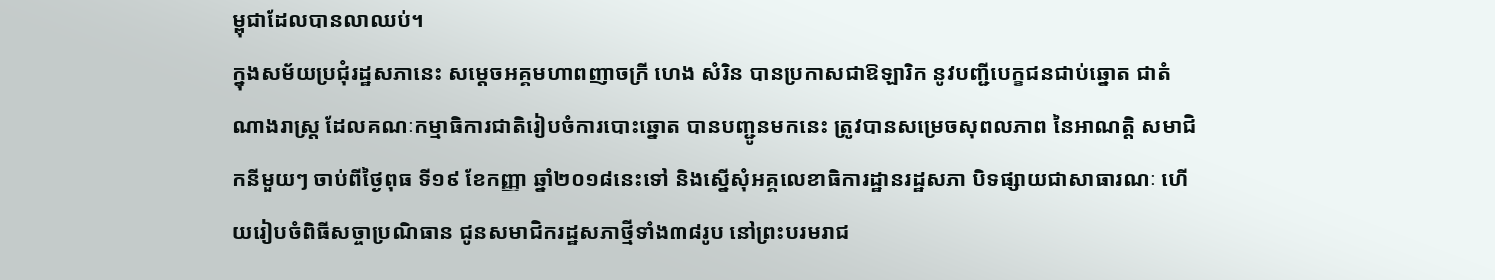ម្ពុជាដែលបានលាឈប់។
ក្នុងសម័យប្រជុំរដ្ឋសភានេះ សម្តេចអគ្គមហាពញាចក្រី ហេង សំរិន បានប្រកាសជាឱឡារិក នូវបញ្ជីបេក្ខជនជាប់ឆ្នោត ជាតំណាងរាស្រ្ត ដែលគណៈកម្មាធិការជាតិរៀបចំការបោះឆ្នោត បានបញ្ជូនមកនេះ ត្រូវបានសម្រេចសុពលភាព នៃអាណត្តិ សមាជិកនីមួយៗ ចាប់ពីថ្ងៃពុធ ទី១៩ ខែកញ្ញា ឆ្នាំ២០១៨នេះទៅ និងស្នើសុំអគ្គលេខាធិការដ្ឋានរដ្ឋសភា បិទផ្សាយជាសាធារណៈ ហើយរៀបចំពិធីសច្ចាប្រណិធាន ជូនសមាជិករដ្ឋសភាថ្មីទាំង៣៨រូប នៅព្រះបរមរាជ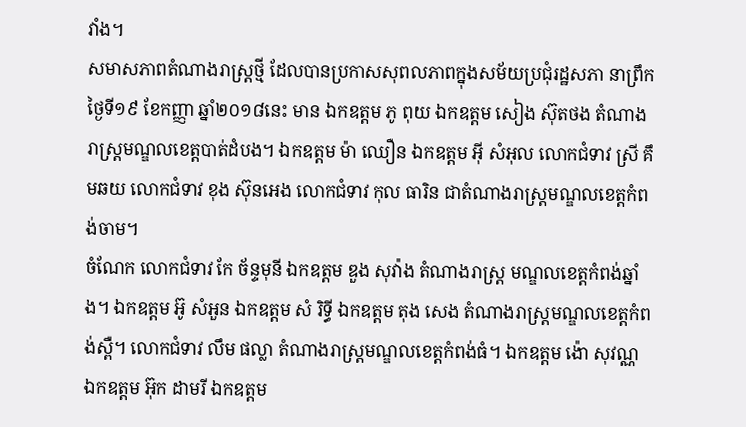វាំង។
សមាសភាពតំណាងរាស្រ្តថ្មី ដែលបានប្រកាសសុពលភាពក្នុងសម័យប្រជុំរដ្ឋសភា នាព្រឹកថ្ងៃទី១៩ ខែកញ្ញា ឆ្នាំ២០១៨នេះ មាន ឯកឧត្តម ភូ ពុយ ឯកឧត្តម សៀង ស៊ុតថង តំណាងរាស្រ្តមណ្ឌលខេត្តបាត់ដំបង។ ឯកឧត្តម ម៉ា ឈឿន ឯកឧត្តម អ៊ី សំអុល លោកជំទាវ ស្រី គឹមឆយ លោកជំទាវ ខុង ស៊ុនអេង លោកជំទាវ កុល ធារិន ជាតំណាងរាស្រ្តមណ្ឌលខេត្តកំពង់ចាម។
ចំណែក លោកជំទាវ កែ ច័ន្ទមុនី ឯកឧត្តម ឌួង សុវ៉ាង តំណាងរាស្រ្ត មណ្ឌលខេត្តកំពង់ឆ្នាំង។ ឯកឧត្តម អ៊ូ សំអួន ឯកឧត្តម សំ រិទ្ធី ឯកឧត្តម តុង សេង តំណាងរាស្រ្តមណ្ឌលខេត្តកំពង់ស្ពឺ។ លោកជំទាវ លឹម ផល្លា តំណាងរាស្រ្តមណ្ឌលខេត្តកំពង់ធំ។ ឯកឧត្តម ង៉ោ សុវណ្ណ ឯកឧត្តម អ៊ុក ដាមរី ឯកឧត្តម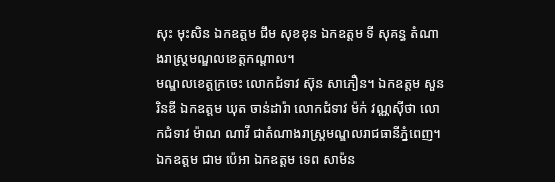សុះ មុះសិន ឯកឧត្តម ជឹម សុខខុន ឯកឧត្តម ទី សុគន្ធ តំណាងរាស្រ្តមណ្ឌលខេត្តកណ្តាល។
មណ្ឌលខេត្តក្រចេះ លោកជំទាវ ស៊ុន សាភឿន។ ឯកឧត្តម សួន រិនឌី ឯកឧត្តម ឃុត ចាន់ដារ៉ា លោកជំទាវ ម៉ក់ វណ្ណស៊ីថា លោកជំទាវ ម៉ាណ ណាវី ជាតំណាងរាស្រ្តមណ្ឌលរាជធានីភ្នំពេញ។ ឯកឧត្តម ជាម ប៉េអា ឯកឧត្តម ទេព សាម៉ន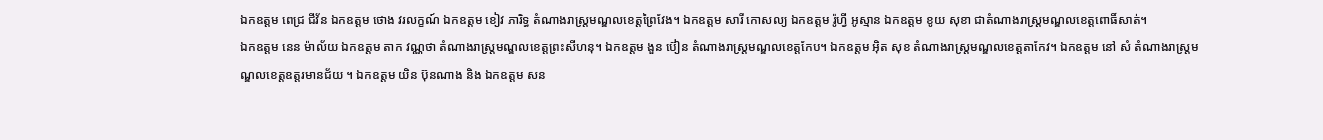ឯកឧត្តម ពេជ្រ ជីវ័ន ឯកឧត្តម ថោង វរលក្ខណ៍ ឯកឧត្តម ខៀវ ភារិទ្ធ តំណាងរាស្រ្តមណ្ឌលខេត្តព្រៃវែង។ ឯកឧត្តម សារី កោសល្យ ឯកឧត្តម រ៉ូហ្វី អូស្មាន ឯកឧត្តម ខូយ សុខា ជាតំណាងរាស្រ្តមណ្ឌលខេត្តពោធិ៍សាត់។
ឯកឧត្តម នេន ម៉ាល័យ ឯកឧត្តម តាក វណ្ណថា តំណាងរាស្រ្តមណ្ឌលខេត្តព្រះសីហនុ។ ឯកឧត្តម ងួន ប៊ៀន តំណាងរាស្រ្តមណ្ឌលខេត្តកែប។ ឯកឧត្តម អ៊ិត សុខ តំណាងរាស្រ្តមណ្ឌលខេត្តតាកែវ។ ឯកឧត្តម នៅ សំ តំណាងរាស្រ្តមណ្ឌលខេត្តឧត្តរមានជ័យ ។ ឯកឧត្តម យិន ប៊ុនណាង និង ឯកឧត្តម សន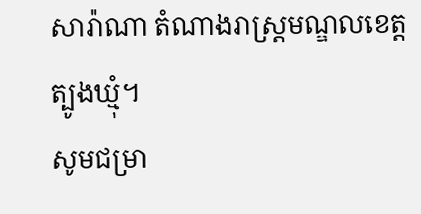សារ៉ាណា តំណាងរាស្រ្តមណ្ឌលខេត្តត្បូងឃ្មុំ។
សូមជម្រា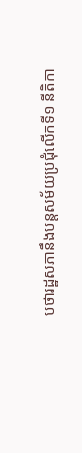បថារដ្ឋសភានឹងបន្តសម័យប្រជុំលើកទី១ នីតិកា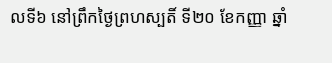លទី៦ នៅព្រឹកថ្ងៃព្រហស្បតិ៍ ទី២០ ខែកញ្ញា ឆ្នាំ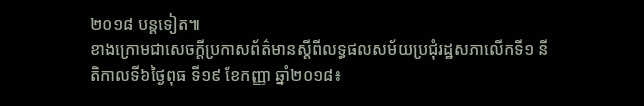២០១៨ បន្តទៀត៕
ខាងក្រោមជាសេចក្តីប្រកាសព័ត៌មានស្តីពីលទ្ធផលសម័យប្រជុំរដ្ឋសភាលើកទី១ នីតិកាលទី៦ថ្ងៃពុធ ទី១៩ ខែកញ្ញា ឆ្នាំ២០១៨៖